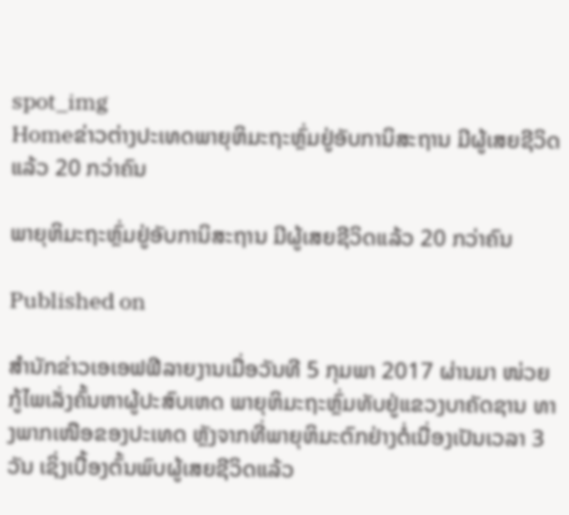spot_img
Homeຂ່າວຕ່າງປະເທດພາຍຸຫິມະຖະຫຼົ່ມຢູ່ອັບການິສະຖານ ມີຜູ້ເສຍຊີວິດແລ້ວ 20 ກວ່າຄົນ

ພາຍຸຫິມະຖະຫຼົ່ມຢູ່ອັບການິສະຖານ ມີຜູ້ເສຍຊີວິດແລ້ວ 20 ກວ່າຄົນ

Published on

ສຳນັກຂ່າວເອເອຟຟີລາຍງານເມື່ອວັນທີ 5 ກຸມພາ 2017 ຜ່ານມາ ໜ່ວຍກູ້ໄພເລັ່ງຄົ້ນຫາຜູ້ປະສົບເຫດ ພາຍຸຫິມະຖະຫຼົ່ມທັບຢູ່ແຂວງບາຄັດຊານ ທາງພາກເໜືອຂອງປະເທດ ຫຼັງຈາກທີ່ພາຍຸຫິມະຕົກຢ່າງຕໍ່ເນື່ອງເປັນເວລາ 3 ວັນ ເຊິ່ງເບື້ອງຕົ້ນພົບຜູ້ເສຍຊີວິດແລ້ວ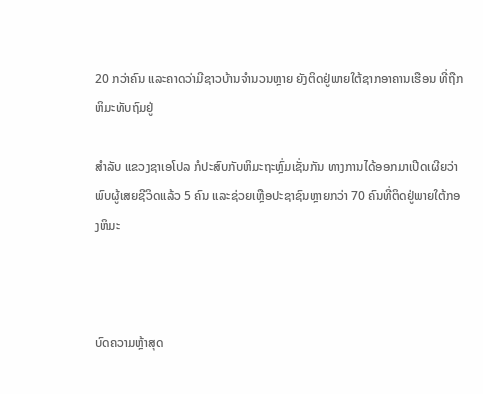20 ກວ່າຄົນ ແລະຄາດວ່າມີຊາວບ້ານຈຳນວນຫຼາຍ ຍັງຕິດຢູ່ພາຍໃຕ້ຊາກອາຄານເຮືອນ ທີ່ຖືກຫິມະທັບຖົມຢູ່

ສຳລັບ ແຂວງຊາເອໂປລ ກໍປະສົບກັບຫິມະຖະຫຼົ່ມເຊັ່ນກັນ ທາງການໄດ້ອອກມາເປີດເຜີຍວ່າ ພົບຜູ້ເສຍຊີວິດແລ້ວ 5 ຄົນ ແລະຊ່ວຍເຫຼືອປະຊາຊົນຫຼາຍກວ່າ 70 ຄົນທີ່ຕິດຢູ່ພາຍໃຕ້ກອງຫິມະ



ບົດຄວາມຫຼ້າສຸດ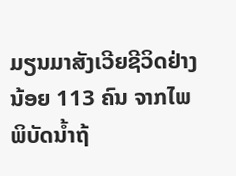ມຽນມາສັງເວີຍຊີວິດຢ່າງນ້ອຍ 113 ຄົນ ຈາກໄພພິບັດນ້ຳຖ້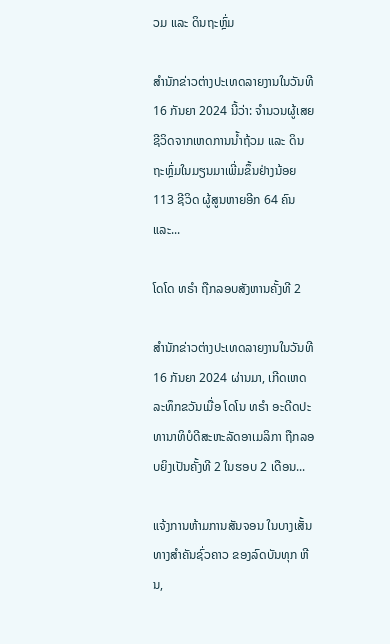ວມ ແລະ ດິນຖະຫຼົ່ມ

ສຳນັກຂ່າວຕ່າງປະເທດລາຍງານໃນວັນທີ 16 ກັນຍາ 2024 ນີ້ວ່າ: ຈຳນວນຜູ້ເສຍຊີວິດຈາກເຫດການນ້ຳຖ້ວມ ແລະ ດິນຖະຫຼົ່ມໃນມຽນມາເພີ່ມຂຶ້ນຢ່າງນ້ອຍ 113 ຊີວິດ ຜູ້ສູນຫາຍອີກ 64 ຄົນ ແລະ...

ໂດໂດ ທຣຳ ຖືກລອບສັງຫານຄັ້ງທີ 2

ສຳນັກຂ່າວຕ່າງປະເທດລາຍງານໃນວັນທີ 16 ກັນຍາ 2024 ຜ່ານມາ, ເກີດເຫດລະທຶກຂວັນເມື່ອ ໂດໂນ ທຣຳ ອະດີດປະທານາທິບໍດີສະຫະລັດອາເມລິກາ ຖືກລອບຍິງເປັນຄັ້ງທີ 2 ໃນຮອບ 2 ເດືອນ...

ແຈ້ງການຫ້າມການສັນຈອນ ໃນບາງເສັ້ນທາງສໍາຄັນຊົ່ວຄາວ ຂອງລົດບັນທຸກ ຫີນ,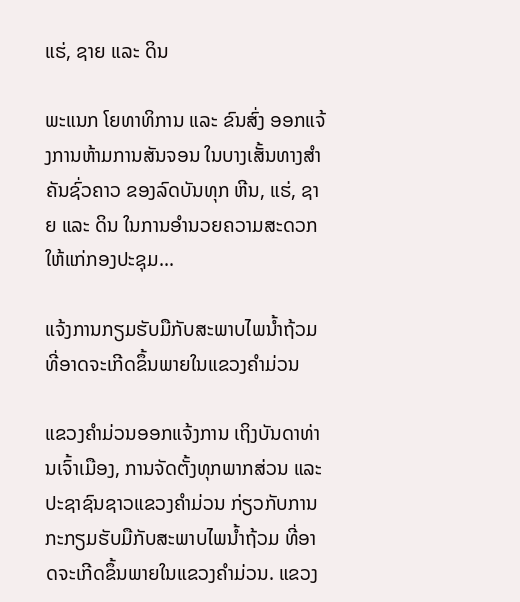ແຮ່, ຊາຍ ແລະ ດິນ

ພະແນກ ໂຍທາທິການ ແລະ ຂົນສົ່ງ ອອກແຈ້ງການຫ້າມການສັນຈອນ ໃນບາງເສັ້ນທາງສໍາຄັນຊົ່ວຄາວ ຂອງລົດບັນທຸກ ຫີນ, ແຮ່, ຊາຍ ແລະ ດິນ ໃນການອໍານວຍຄວາມສະດວກ ໃຫ້ແກ່ກອງປະຊຸມ...

ແຈ້ງການກຽມຮັບມືກັບສະພາບໄພນໍ້າຖ້ວມ ທີ່ອາດຈະເກີດຂຶ້ນພາຍໃນແຂວງຄໍາມ່ວນ

ແຂວງຄຳມ່ວນອອກແຈ້ງການ ເຖິງບັນດາທ່ານເຈົ້າເມືອງ, ການຈັດຕັ້ງທຸກພາກສ່ວນ ແລະ ປະຊາຊົນຊາວແຂວງຄໍາມ່ວນ ກ່ຽວກັບການກະກຽມຮັບມືກັບສະພາບໄພນໍ້າຖ້ວມ ທີ່ອາດຈະເກີດຂຶ້ນພາຍໃນແຂວງຄໍາມ່ວນ. ແຂວງ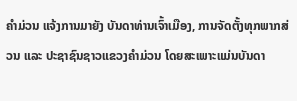ຄໍາມ່ວນ ແຈ້ງການມາຍັງ ບັນດາທ່ານເຈົ້າເມືອງ, ການຈັດຕັ້ງທຸກພາກສ່ວນ ແລະ ປະຊາຊົນຊາວແຂວງຄໍາມ່ວນ ໂດຍສະເພາະແມ່ນບັນດາ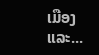ເມືອງ ແລະ...